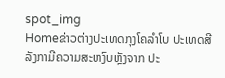spot_img
Homeຂ່າວຕ່າງປະເທດກຸງໂຄລຳໂບ ປະເທດສີລັງກາມີຄວາມສະຫງົບຫຼັງຈາກ ປະ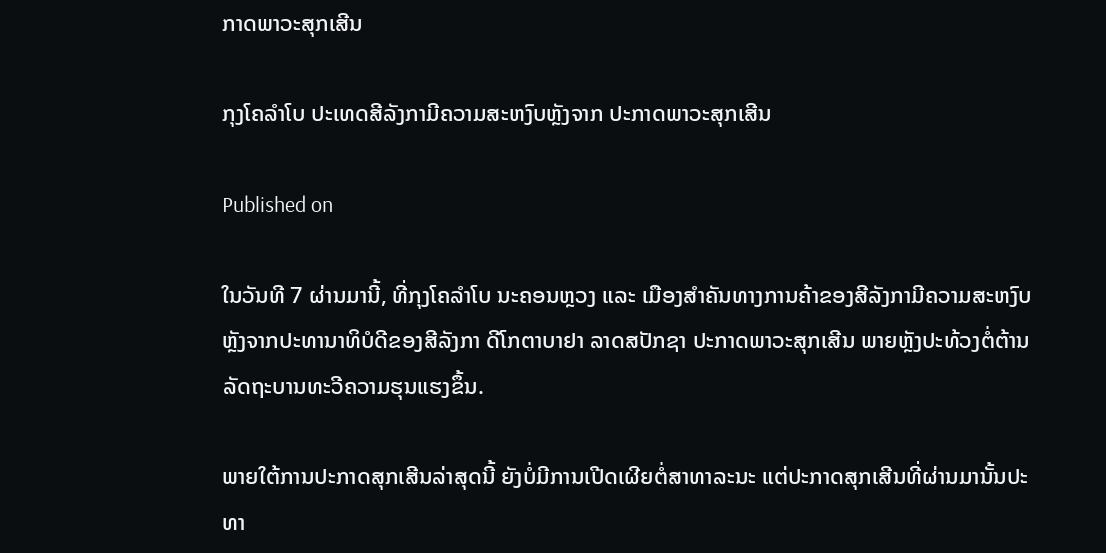ກາດພາວະສຸກເສີນ

ກຸງໂຄລຳໂບ ປະເທດສີລັງກາມີຄວາມສະຫງົບຫຼັງຈາກ ປະກາດພາວະສຸກເສີນ

Published on

ໃນວັນທີ 7 ຜ່ານມານີ້, ທີ່ກຸງໂຄລຳໂບ ນະຄອນຫຼວງ ແລະ ເມືອງສຳຄັນທາງການຄ້າຂອງສີລັງກາມີຄວາມສະຫງົບຫຼັງຈາກປະທານາທິບໍດີຂອງສີລັງກາ ດີໂກຕາບາຢາ ລາດສປັກຊາ ປະກາດພາວະສຸກເສີນ ພາຍຫຼັງປະທ້ວງຕໍ່ຕ້ານລັດຖະບານທະວີຄວາມຮຸນແຮງຂຶ້ນ.

ພາຍໃຕ້ການປະກາດສຸກເສີນລ່າສຸດນີ້ ຍັງບໍ່ມີການເປີດເຜີຍຕໍ່ສາທາລະນະ ແຕ່ປະກາດສຸກເສີນທີ່ຜ່ານມານັ້ນປະທາ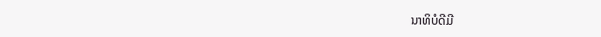ນາທິບໍດີມີ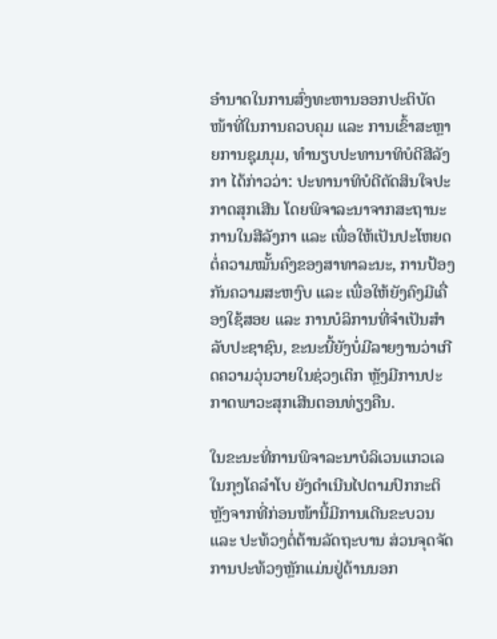ອຳນາດໃນການສົ່ງທະຫານອອກປະຕິບັດໜ້າທີ່ໃນການຄວບຄຸມ ແລະ ການເຂົ້າສະຫຼາຍການຊຸມນຸມ, ທຳນຽບປະທານາທິບໍດີສີລັງກາ ໄດ້ກ່າວວ່າ: ປະທານາທິບໍດີຕັດສິນໃຈປະກາດສຸກເສີນ ໂດຍພິຈາລະນາຈາກສະຖານະການໃນສີລັງກາ ແລະ ເພື່ອໃຫ້ເປັນປະໂຫຍດຕໍ່ຄວາມໝັ້ນຄົງຂອງສາທາລະນະ, ການປ້ອງກັນຄວາມສະຫງົບ ແລະ ເພື່ອໃຫ້ຍັງຄົງມີເຄື່ອງໃຊ້ສອຍ ແລະ ການບໍລິການທີ່ຈຳເປັນສຳລັບປະຊາຊົນ, ຂະນະນີ້ຍັງບໍ່ມີລາຍງານວ່າເກີດຄວາມວຸ່ນວາຍໃນຊ່ວງເດິກ ຫຼັງມີການປະກາດພາວະສຸກເສີນຕອນທ່ຽງຄືນ.

ໃນຂະນະທີ່ການພິຈາລະນາບໍລິເວນແກວເລ ໃນກຸງໂຄລຳໂບ ຍັງດຳເນີນໄປຕາມປົກກະຕິ ຫຼັງຈາກທີ່ກ່ອນໜ້ານີ້ມີການເດີນຂະບວນ ແລະ ປະທ້ວງຕໍ່ຕ້ານລັດຖະບານ ສ່ວນຈຸດຈັດການປະທ້ວງຫຼັກແມ່ນຢູ່ດ້ານນອກ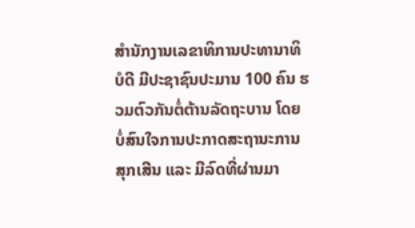ສຳນັກງານເລຂາທິການປະທານາທິບໍດີ ມີປະຊາຊົນປະມານ 100 ຄົນ ຮວມຕົວກັນຕໍ່ຕ້ານລັດຖະບານ ໂດຍບໍ່ສົນໃຈການປະກາດສະຖານະການສຸກເສີນ ແລະ ມີລົດທີ່ຜ່ານມາ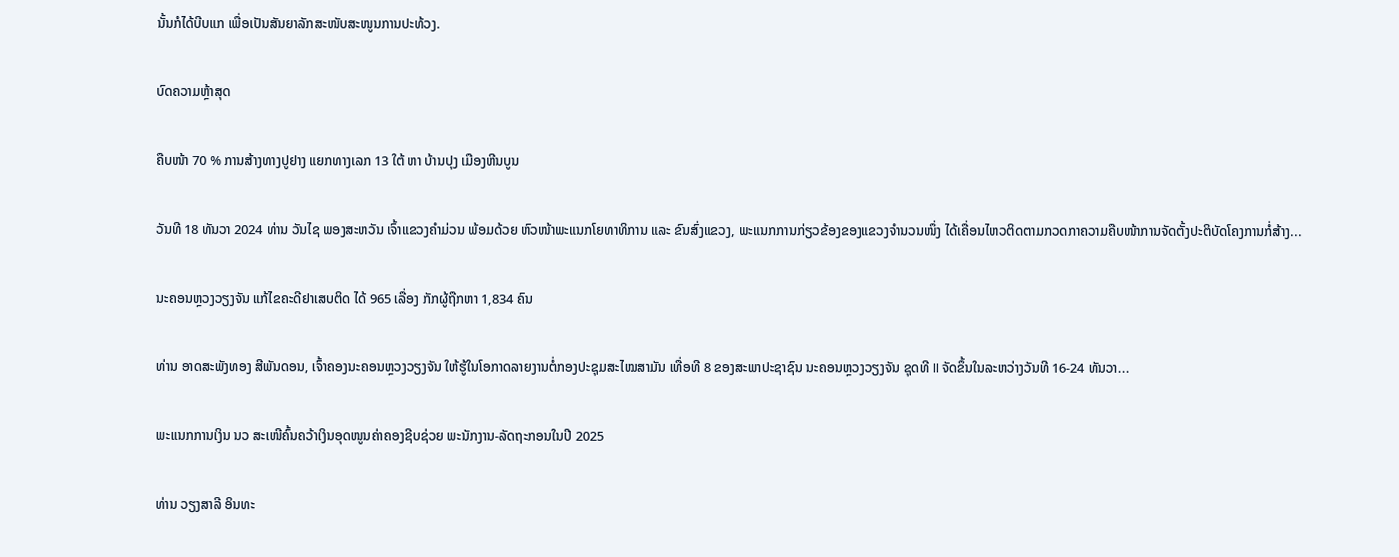ນັ້ນກໍໄດ້ບີບແກ ເພື່ອເປັນສັນຍາລັກສະໜັບສະໜູນການປະທ້ວງ.

ບົດຄວາມຫຼ້າສຸດ

ຄືບໜ້າ 70 % ການສ້າງທາງປູຢາງ ແຍກທາງເລກ 13 ໃຕ້ ຫາ ບ້ານປຸງ ເມືອງຫີນບູນ

ວັນທີ 18 ທັນວາ 2024 ທ່ານ ວັນໄຊ ພອງສະຫວັນ ເຈົ້າແຂວງຄຳມ່ວນ ພ້ອມດ້ວຍ ຫົວໜ້າພະແນກໂຍທາທິການ ແລະ ຂົນສົ່ງແຂວງ, ພະແນກການກ່ຽວຂ້ອງຂອງແຂວງຈໍານວນໜຶ່ງ ໄດ້ເຄື່ອນໄຫວຕິດຕາມກວດກາຄວາມຄືບໜ້າການຈັດຕັ້ງປະຕິບັດໂຄງການກໍ່ສ້າງ...

ນະຄອນຫຼວງວຽງຈັນ ແກ້ໄຂຄະດີຢາເສບຕິດ ໄດ້ 965 ເລື່ອງ ກັກຜູ້ຖືກຫາ 1,834 ຄົນ

ທ່ານ ອາດສະພັງທອງ ສີພັນດອນ, ເຈົ້າຄອງນະຄອນຫຼວງວຽງຈັນ ໃຫ້ຮູ້ໃນໂອກາດລາຍງານຕໍ່ກອງປະຊຸມສະໄໝສາມັນ ເທື່ອທີ 8 ຂອງສະພາປະຊາຊົນ ນະຄອນຫຼວງວຽງຈັນ ຊຸດທີ II ຈັດຂຶ້ນໃນລະຫວ່າງວັນທີ 16-24 ທັນວາ...

ພະແນກການເງິນ ນວ ສະເໜີຄົ້ນຄວ້າເງິນອຸດໜູນຄ່າຄອງຊີບຊ່ວຍ ພະນັກງານ-ລັດຖະກອນໃນປີ 2025

ທ່ານ ວຽງສາລີ ອິນທະ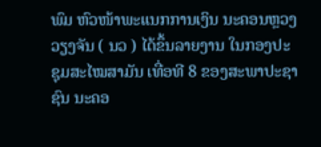ພົມ ຫົວໜ້າພະແນກການເງິນ ນະຄອນຫຼວງວຽງຈັນ ( ນວ ) ໄດ້ຂຶ້ນລາຍງານ ໃນກອງປະຊຸມສະໄໝສາມັນ ເທື່ອທີ 8 ຂອງສະພາປະຊາຊົນ ນະຄອ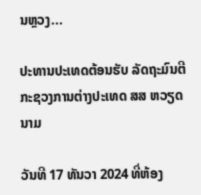ນຫຼວງ...

ປະທານປະເທດຕ້ອນຮັບ ລັດຖະມົນຕີກະຊວງການຕ່າງປະເທດ ສສ ຫວຽດນາມ

ວັນທີ 17 ທັນວາ 2024 ທີ່ຫ້ອງ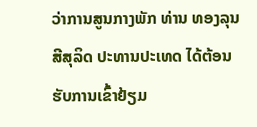ວ່າການສູນກາງພັກ ທ່ານ ທອງລຸນ ສີສຸລິດ ປະທານປະເທດ ໄດ້ຕ້ອນຮັບການເຂົ້າຢ້ຽມ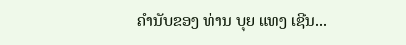ຄຳນັບຂອງ ທ່ານ ບຸຍ ແທງ ເຊີນ...